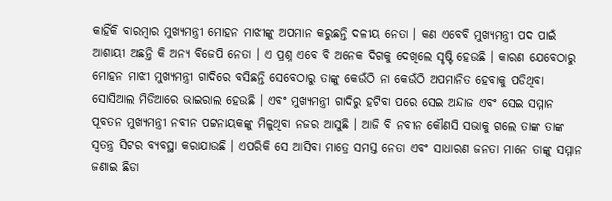କାହିଁକି ବାରମ୍ବାର ମୁଖ୍ୟମନ୍ତ୍ରୀ ମୋହନ ମାଝୀଙ୍କୁ ଅପମାନ କରୁଛନ୍ତି ଦଳୀୟ ନେତା । କଣ ଏବେବି ମୁଖ୍ୟମନ୍ତ୍ରୀ ପଦ ପାଇଁ ଆଶାୟୀ ଅଛନ୍ତି କି ଅନ୍ୟ ବିଜେପି ନେତା । ଏ ପ୍ରଶ୍ନ ଏବେ ବି ଅନେକ ଦିଗକୁ ଦେଖିଲେ ସୃଷ୍ଟି ହେଉଛି । କାରଣ ଯେବେଠାରୁ ମୋହନ ମାଝୀ ମୁଖ୍ୟମନ୍ତ୍ରୀ ଗାଦିରେ ବସିଛନ୍ତି ସେବେଠାରୁ ତାଙ୍କୁ କେଉଁଠି ନା କେଉଁଠି ଅପମାନିତ ହେବାକୁ ପଡିଥିବା ସୋସିଆଲ ମିଡିଆରେ ଭାଇରାଲ ହେଉଛି । ଏବଂ ମୁଖ୍ୟମନ୍ତ୍ରୀ ଗାଦିରୁ ହଟିବା ପରେ ସେଇ ଅନ୍ଦାଜ ଏବଂ ସେଇ ସମ୍ମାନ ପୂବତନ ମୁଖ୍ୟମନ୍ତ୍ରୀ ନବୀନ ପଟ୍ଟନାୟକଙ୍କୁ ମିଳୁଥିବା ନଜର ଆସୁଛି । ଆଜି ବି ନବୀନ କୌଣସି ସଭାକୁ ଗଲେ ତାଙ୍କ ତାଙ୍କ ସ୍ୱତନ୍ତ୍ର ସିଟର ବ୍ୟବସ୍ଥା କରାଯାଉଛି । ଏପରିକି ସେ ଆସିବା ମାତ୍ରେ ସମସ୍ତ ନେତା ଏବଂ ସାଧାରଣ ଜନତା ମାନେ ତାଙ୍କୁ ସମ୍ମାନ ଜଣାଇ ଛିଡା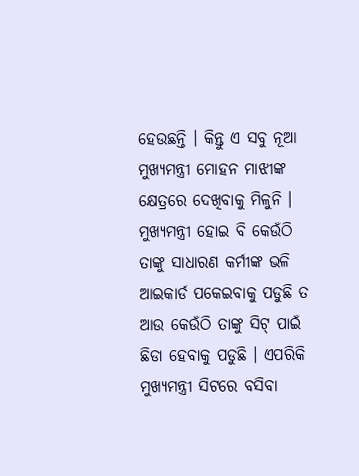ହେଉଛନ୍ତି । କିନ୍ତୁ ଏ ସବୁ ନୂଆ ମୁଖ୍ୟମନ୍ତ୍ରୀ ମୋହନ ମାଝୀଙ୍କ କ୍ଷେତ୍ରରେ ଦେଖିବାକୁ ମିଳୁନି । ମୁଖ୍ୟମନ୍ତ୍ରୀ ହୋଇ ବି କେଉଁଠି ତାଙ୍କୁ ସାଧାରଣ କର୍ମୀଙ୍କ ଭଳି ଆଇକାର୍ଡ ପକେଇବାକୁ ପଡୁଛି ତ ଆଉ କେଉଁଠି ତାଙ୍କୁ ସିଟ୍ ପାଇଁ ଛିଡା ହେବାକୁ ପଡୁଛି । ଏପରିକି ମୁଖ୍ୟମନ୍ତ୍ରୀ ସିଟରେ ବସିବା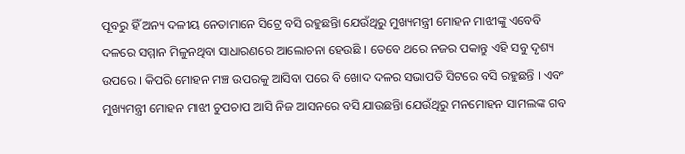ପୂବରୁ ହିଁ ଅନ୍ୟ ଦଳୀୟ ନେତାମାନେ ସିଟ୍ରେ ବସି ରହୁଛନ୍ତିା ଯେଉଁଥିରୁ ମୁଖ୍ୟମନ୍ତ୍ରୀ ମୋହନ ମାଝୀଙ୍କୁ ଏବେବି ଦଳରେ ସମ୍ମାନ ମିଳୁନଥିବା ସାଧାରଣରେ ଆଲୋଚନା ହେଉଛି । ତେବେ ଥରେ ନଜର ପକାନ୍ତୁ ଏହି ସବୁ ଦୃଶ୍ୟ ଉପରେ । କିପରି ମୋହନ ମଞ୍ଚ ଉପରକୁ ଆସିବା ପରେ ବି ଖୋଦ ଦଳର ସଭାପତି ସିଟରେ ବସି ରହୁଛନ୍ତି । ଏବଂ ମୁଖ୍ୟମନ୍ତ୍ରୀ ମୋହନ ମାଝୀ ଚୁପଚାପ ଆସି ନିଜ ଆସନରେ ବସି ଯାଉଛନ୍ତିା ଯେଉଁଥିରୁ ମନମୋହନ ସାମଲଙ୍କ ଗବ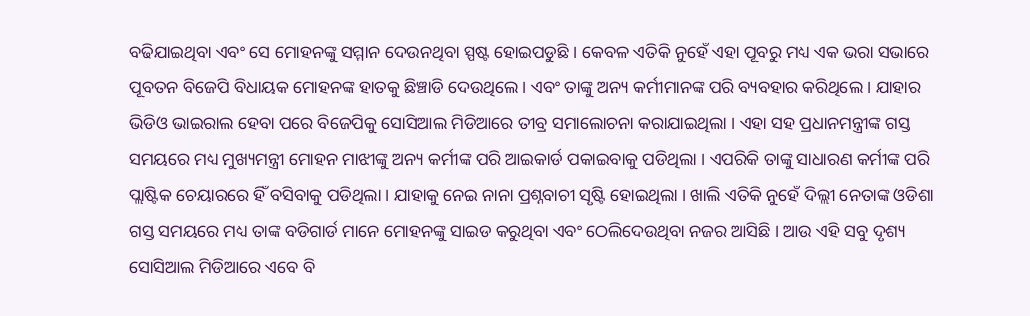ବଢିଯାଇଥିବା ଏବଂ ସେ ମୋହନଙ୍କୁ ସମ୍ମାନ ଦେଉନଥିବା ସ୍ପଷ୍ଟ ହୋଇପଡୁଛି । କେବଳ ଏତିକି ନୁହେଁ ଏହା ପୂବରୁ ମଧ୍ୟ ଏକ ଭରା ସଭାରେ ପୂବତନ ବିଜେପି ବିଧାୟକ ମୋହନଙ୍କ ହାତକୁ ଛିଞ୍ଚାଡି ଦେଉଥିଲେ । ଏବଂ ତାଙ୍କୁ ଅନ୍ୟ କର୍ମୀମାନଙ୍କ ପରି ବ୍ୟବହାର କରିଥିଲେ । ଯାହାର ଭିଡିଓ ଭାଇରାଲ ହେବା ପରେ ବିଜେପିକୁ ସୋସିଆଲ ମିଡିଆରେ ତୀବ୍ର ସମାଲୋଚନା କରାଯାଇଥିଲା । ଏହା ସହ ପ୍ରଧାନମନ୍ତ୍ରୀଙ୍କ ଗସ୍ତ ସମୟରେ ମଧ୍ୟ ମୁଖ୍ୟମନ୍ତ୍ରୀ ମୋହନ ମାଝୀଙ୍କୁ ଅନ୍ୟ କର୍ମୀଙ୍କ ପରି ଆଇକାର୍ଡ ପକାଇବାକୁ ପଡିଥିଲା । ଏପରିକି ତାଙ୍କୁ ସାଧାରଣ କର୍ମୀଙ୍କ ପରି ପ୍ଲାଷ୍ଟିକ ଚେୟାରରେ ହିଁ ବସିବାକୁ ପଡିଥିଲା । ଯାହାକୁ ନେଇ ନାନା ପ୍ରଶ୍ନବାଚୀ ସୃଷ୍ଟି ହୋଇଥିଲା । ଖାଲି ଏତିକି ନୁହେଁ ଦିଲ୍ଲୀ ନେତାଙ୍କ ଓଡିଶା ଗସ୍ତ ସମୟରେ ମଧ୍ୟ ତାଙ୍କ ବଡିଗାର୍ଡ ମାନେ ମୋହନଙ୍କୁ ସାଇଡ କରୁଥିବା ଏବଂ ଠେଲିଦେଉଥିବା ନଜର ଆସିଛି । ଆଉ ଏହି ସବୁ ଦୃଶ୍ୟ ସୋସିଆଲ ମିଡିଆରେ ଏବେ ବି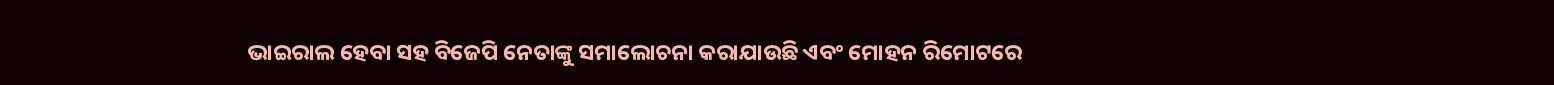ଭାଇରାଲ ହେବା ସହ ବିଜେପି ନେତାଙ୍କୁ ସମାଲୋଚନା କରାଯାଉଛି ଏବଂ ମୋହନ ରିମୋଟରେ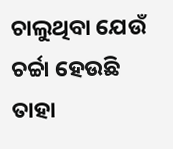ଚାଲୁଥିବା ଯେଉଁ ଚର୍ଚ୍ଚା ହେଉଛି ତାହା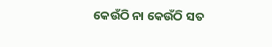କେଉଁଠି ନା କେଉଁଠି ସତ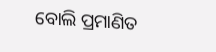ବୋଲି ପ୍ରମାଣିତ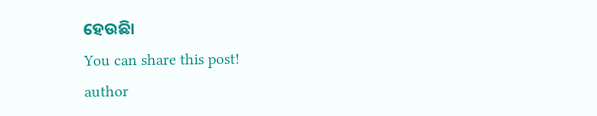ହେଉଛିା
You can share this post!
author